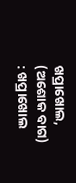ଖପ୍ରାଖୋଲ, (ଅଶୋକ ବାଗ) : ଖପ୍ରାଖୋଲ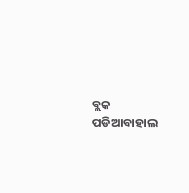ବ୍ଲକ ପଡିଆବାହାଲ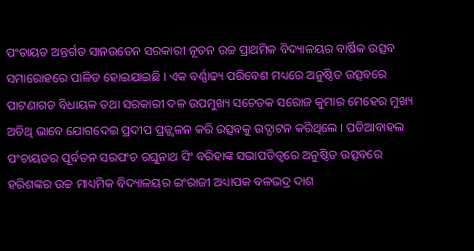ପଂଚାୟତ ଅନ୍ତର୍ଗତ ସାନଉଡେନ ସରକାରୀ ନୂତନ ଉଚ୍ଚ ପ୍ରାଥମିକ ବିଦ୍ୟାଳୟର ବାର୍ଷିକ ଉତ୍ସବ ସମାରୋହରେ ପାଳିତ ହୋଇଯାଇଛି । ଏକ ବର୍ଣ୍ଣାଢ୍ୟ ପରିବେଶ ମଧ୍ୟରେ ଅନୁଷ୍ଠିତ ଉତ୍ସବରେ ପାଟଣାଗଡ ବିଧାୟକ ତଥା ସରକାରୀ ଦଳ ଉପମୁଖ୍ୟ ସଚେତକ ସରୋଜ କୁମାର ମେହେର ମୁଖ୍ୟ ଅତିଥି ଭାବେ ଯୋଗଦେଇ ପ୍ରଦୀପ ପ୍ରଜ୍ଜ୍ୱଳନ କରି ଉତ୍ସବକୁ ଉଦ୍ଘାଟନ କରିଥିଲେ । ପଡିଆବାହଲ ପଂଚାୟତର ପୂର୍ବତନ ସରପଂଚ ରଘୁନାଥ ସିଂ ବରିହାଙ୍କ ସଭାପତିତ୍ୱରେ ଅନୁଷ୍ଠିତ ଉତ୍ସବରେ ହରିଶଙ୍କର ଉଚ୍ଚ ମାଧ୍ୟମିକ ବିଦ୍ୟାଳୟର ଇଂରାଜୀ ଅଧ୍ୟାପକ ବଳଭଦ୍ର ଦାଶ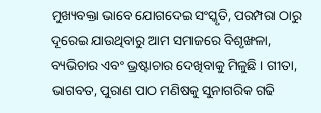ମୁଖ୍ୟବକ୍ତା ଭାବେ ଯୋଗଦେଇ ସଂସ୍କୃତି, ପରମ୍ପରା ଠାରୁ ଦୂରେଇ ଯାଉଥିବାରୁ ଆମ ସମାଜରେ ବିଶୃଙ୍ଖଳା, ବ୍ୟଭିଚାର ଏବଂ ଭ୍ରଷ୍ଟାଚାର ଦେଖିବାକୁ ମିଳୁଛି । ଗୀତା, ଭାଗବତ, ପୁରାଣ ପାଠ ମଣିଷକୁ ସୁନାଗରିକ ଗଢି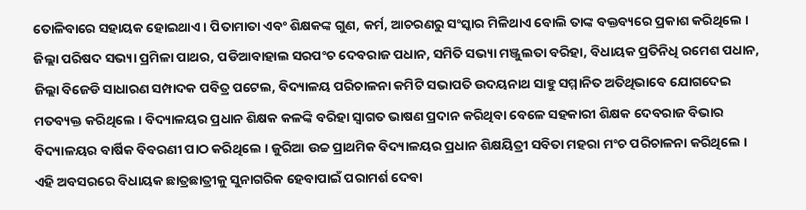ତୋଳିବାରେ ସହାୟକ ହୋଇଥାଏ । ପିତାମାତା ଏବଂ ଶିକ୍ଷକଙ୍କ ଗୁଣ, କର୍ମ, ଆଚରଣରୁ ସଂସ୍କାର ମିଳିଥାଏ ବୋଲି ତାଙ୍କ ବକ୍ତବ୍ୟରେ ପ୍ରକାଶ କରିଥିଲେ । ଜିଲ୍ଲା ପରିଷଦ ସଭ୍ୟା ପ୍ରମିଳା ପାଥର, ପଡିଆବାହାଲ ସରପଂଚ ଦେବରାଜ ପଧାନ, ସମିତି ସଭ୍ୟା ମଞ୍ଜୁଲତା ବରିହା, ବିଧାୟକ ପ୍ରତିନିଧି ରମେଶ ପଧାନ, ଜିଲ୍ଲା ବିଜେଡି ସାଧାରଣ ସମ୍ପାଦକ ପବିତ୍ର ପଟେଲ, ବିଦ୍ୟାଳୟ ପରିଚାଳନା କମିଟି ସଭାପତି ଉଦୟନାଥ ସାହୁ ସମ୍ମାନିତ ଅତିଥିଭାବେ ଯୋଗଦେଇ ମତବ୍ୟକ୍ତ କରିଥିଲେ । ବିଦ୍ୟାଳୟର ପ୍ରଧାନ ଶିକ୍ଷକ କଳଙ୍କି ବରିହା ସ୍ୱାଗତ ଭାଷଣ ପ୍ରଦାନ କରିଥିବା ବେଳେ ସହକାରୀ ଶିକ୍ଷକ ଦେବରାଜ ବିଭାର ବିଦ୍ୟାଳୟର ବାର୍ଷିକ ବିବରଣୀ ପାଠ କରିଥିଲେ । ଜୁରିଆ ଉଚ୍ଚ ପ୍ରାଥମିକ ବିଦ୍ୟାଳୟର ପ୍ରଧାନ ଶିକ୍ଷୟିତ୍ରୀ ସବିତା ମହରା ମଂଚ ପରିଚାଳନା କରିଥିଲେ । ଏହି ଅବସରରେ ବିଧାୟକ ଛାତ୍ରଛାତ୍ରୀକୁ ସୁନାଗରିକ ହେବାପାଇଁ ପରାମର୍ଶ ଦେବା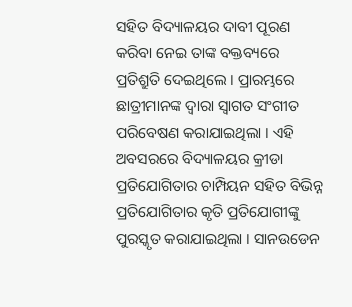ସହିତ ବିଦ୍ୟାଳୟର ଦାବୀ ପୂରଣ କରିବା ନେଇ ତାଙ୍କ ବକ୍ତବ୍ୟରେ ପ୍ରତିଶ୍ରୁତି ଦେଇଥିଲେ । ପ୍ରାରମ୍ଭରେ ଛାତ୍ରୀମାନଙ୍କ ଦ୍ୱାରା ସ୍ୱାଗତ ସଂଗୀତ ପରିବେଷଣ କରାଯାଇଥିଲା । ଏହି ଅବସରରେ ବିଦ୍ୟାଳୟର କ୍ରୀଡା ପ୍ରତିଯୋଗିତାର ଚାମ୍ପିୟନ ସହିତ ବିଭିନ୍ନ ପ୍ରତିଯୋଗିତାର କୃତି ପ୍ରତିଯୋଗୀଙ୍କୁ ପୁରସ୍କୃତ କରାଯାଇଥିଲା । ସାନଉଡେନ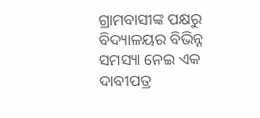ଗ୍ରାମବାସୀଙ୍କ ପକ୍ଷରୁ ବିଦ୍ୟାଳୟର ବିଭିନ୍ନ ସମସ୍ୟା ନେଇ ଏକ ଦାବୀପତ୍ର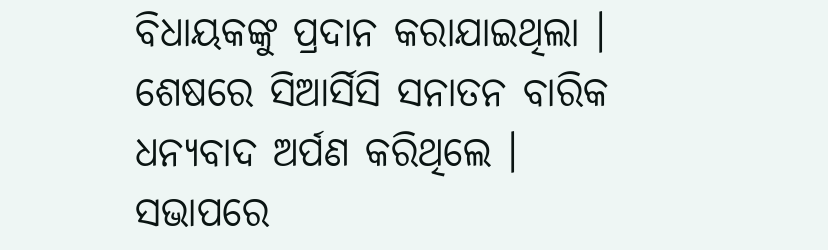ବିଧାୟକଙ୍କୁ ପ୍ରଦାନ କରାଯାଇଥିଲା । ଶେଷରେ ସିଆର୍ସିସି ସନାତନ ବାରିକ ଧନ୍ୟବାଦ ଅର୍ପଣ କରିଥିଲେ । ସଭାପରେ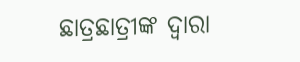ଛାତ୍ରଛାତ୍ରୀଙ୍କ ଦ୍ୱାରା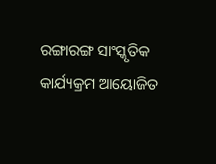ରଙ୍ଗାରଙ୍ଗ ସାଂସ୍କୃତିକ କାର୍ଯ୍ୟକ୍ରମ ଆୟୋଜିତ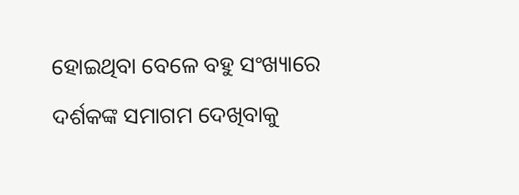ହୋଇଥିବା ବେଳେ ବହୁ ସଂଖ୍ୟାରେ ଦର୍ଶକଙ୍କ ସମାଗମ ଦେଖିବାକୁ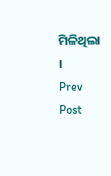ମିଳିଥିଲା ।
Prev Post